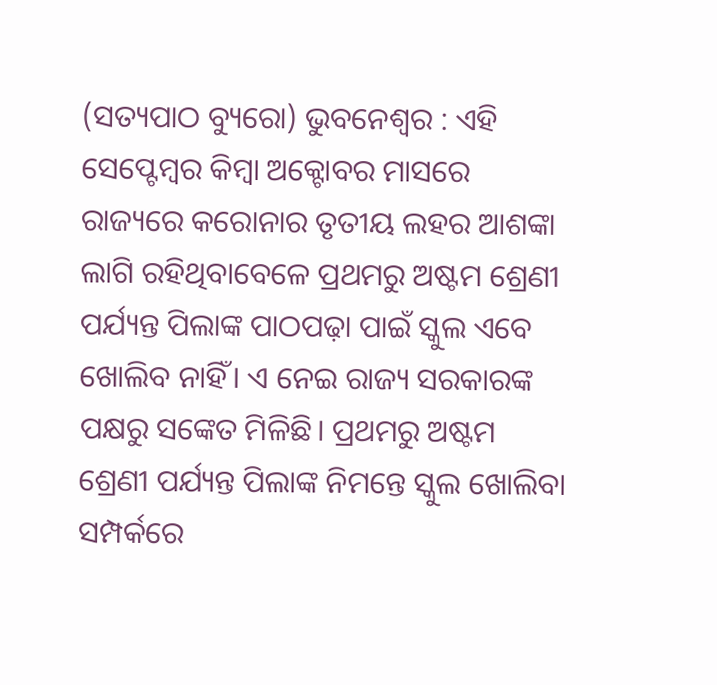(ସତ୍ୟପାଠ ବ୍ୟୁରୋ) ଭୁବନେଶ୍ୱର : ଏହି ସେପ୍ଟେମ୍ବର କିମ୍ବା ଅକ୍ଟୋବର ମାସରେ ରାଜ୍ୟରେ କରୋନାର ତୃତୀୟ ଲହର ଆଶଙ୍କା ଲାଗି ରହିଥିବାବେଳେ ପ୍ରଥମରୁ ଅଷ୍ଟମ ଶ୍ରେଣୀ ପର୍ଯ୍ୟନ୍ତ ପିଲାଙ୍କ ପାଠପଢ଼ା ପାଇଁ ସ୍କୁଲ ଏବେ ଖୋଲିବ ନାହିଁ। ଏ ନେଇ ରାଜ୍ୟ ସରକାରଙ୍କ ପକ୍ଷରୁ ସଙ୍କେତ ମିଳିଛି। ପ୍ରଥମରୁ ଅଷ୍ଟମ ଶ୍ରେଣୀ ପର୍ଯ୍ୟନ୍ତ ପିଲାଙ୍କ ନିମନ୍ତେ ସ୍କୁଲ ଖୋଲିବା ସମ୍ପର୍କରେ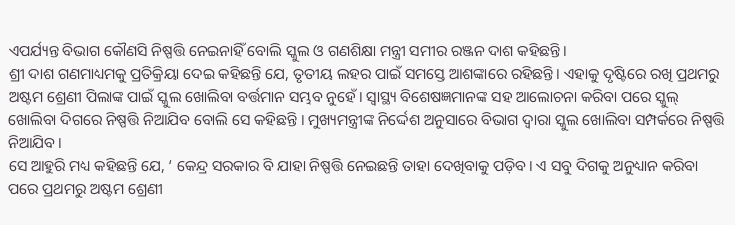ଏପର୍ଯ୍ୟନ୍ତ ବିଭାଗ କୌଣସି ନିଷ୍ପତ୍ତି ନେଇନାହିଁ ବୋଲି ସ୍କୁଲ ଓ ଗଣଶିକ୍ଷା ମନ୍ତ୍ରୀ ସମୀର ରଞ୍ଜନ ଦାଶ କହିଛନ୍ତି।
ଶ୍ରୀ ଦାଶ ଗଣମାଧ୍ୟମକୁ ପ୍ରତିକ୍ରିୟା ଦେଇ କହିଛନ୍ତି ଯେ, ତୃତୀୟ ଲହର ପାଇଁ ସମସ୍ତେ ଆଶଙ୍କାରେ ରହିଛନ୍ତି। ଏହାକୁ ଦୃଷ୍ଟିରେ ରଖି ପ୍ରଥମରୁ ଅଷ୍ଟମ ଶ୍ରେଣୀ ପିଲାଙ୍କ ପାଇଁ ସ୍କୁଲ ଖୋଲିବା ବର୍ତ୍ତମାନ ସମ୍ଭବ ନୁହେଁ। ସ୍ୱାସ୍ଥ୍ୟ ବିଶେଷଜ୍ଞମାନଙ୍କ ସହ ଆଲୋଚନା କରିବା ପରେ ସ୍କୁଲ୍ ଖୋଲିବା ଦିଗରେ ନିଷ୍ପତ୍ତି ନିଆଯିବ ବୋଲି ସେ କହିଛନ୍ତି । ମୁଖ୍ୟମନ୍ତ୍ରୀଙ୍କ ନିର୍ଦ୍ଦେଶ ଅନୁସାରେ ବିଭାଗ ଦ୍ୱାରା ସ୍କୁଲ ଖୋଲିବା ସମ୍ପର୍କରେ ନିଷ୍ପତ୍ତି ନିଆଯିବ।
ସେ ଆହୁରି ମଧ୍ୟ କହିଛନ୍ତି ଯେ, ‘ କେନ୍ଦ୍ର ସରକାର ବି ଯାହା ନିଷ୍ପତ୍ତି ନେଇଛନ୍ତି ତାହା ଦେଖିବାକୁ ପଡ଼ିବ। ଏ ସବୁ ଦିଗକୁ ଅନୁଧ୍ୟାନ କରିବା ପରେ ପ୍ରଥମରୁ ଅଷ୍ଟମ ଶ୍ରେଣୀ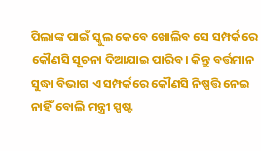ପିଲାଙ୍କ ପାଇଁ ସ୍କୁଲ କେବେ ଖୋଲିବ ସେ ସମ୍ପର୍କରେ କୌଣସି ସୂଚନା ଦିଆଯାଇ ପାରିବ। କିନ୍ତୁ ବର୍ତ୍ତମାନ ସୁଦ୍ଧା ବିଭାଗ ଏ ସମ୍ପର୍କରେ କୌଣସି ନିଷ୍ପତ୍ତି ନେଇ ନାହିଁ ବୋଲି ମନ୍ତ୍ରୀ ସ୍ପଷ୍ଟ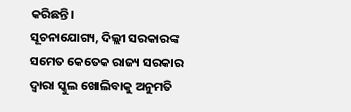କରିଛନ୍ତି।
ସୂଚନାଯୋଗ୍ୟ, ଦିଲ୍ଲୀ ସରକାରଙ୍କ ସମେତ କେତେକ ରାଜ୍ୟ ସରକାର ଦ୍ୱାରା ସ୍କୁଲ ଖୋଲିବାକୁ ଅନୁମତି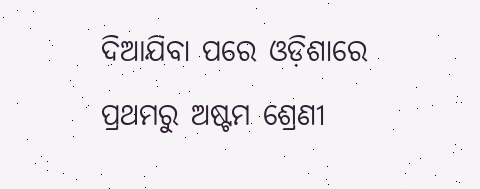ଦିଆଯିବା ପରେ ଓଡ଼ିଶାରେ ପ୍ରଥମରୁ ଅଷ୍ଟମ ଶ୍ରେଣୀ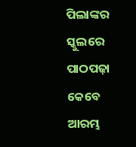ପିଲାଙ୍କର ସ୍କୁଲରେ ପାଠପଢ଼ା କେବେ ଆରମ୍ଭ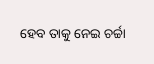ହେବ ତାକୁ ନେଇ ଚର୍ଚ୍ଚା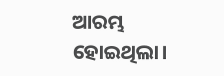ଆରମ୍ଭ ହୋଇଥିଲା।